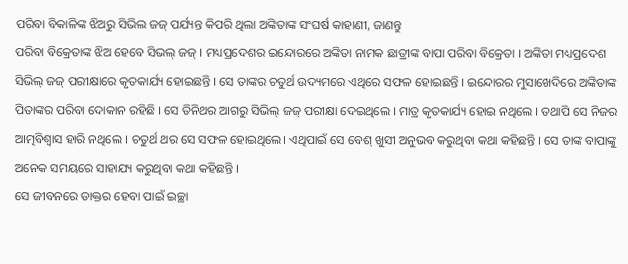ପରିବା ବିକାଳିଙ୍କ ଝିଅରୁ ସିଭିଲ ଜଜ୍ ପର୍ଯ୍ୟନ୍ତ କିପରି ଥିଲା ଅଙ୍କିତାଙ୍କ ସଂଘର୍ଷ କାହାଣୀ, ଜାଣନ୍ତୁ
ପରିବା ବିକ୍ରେତାଙ୍କ ଝିଅ ହେବେ ସିଭଲ୍ ଜଜ୍ । ମଧ୍ୟପ୍ରଦେଶର ଇନ୍ଦୋରରେ ଅଙ୍କିତା ନାମକ ଛାତ୍ରୀଙ୍କ ବାପା ପରିବା ବିକ୍ରେତା । ଅଙ୍କିତା ମଧ୍ୟପ୍ରଦେଶ ସିଭିଲ୍ ଜଜ୍ ପରୀକ୍ଷାରେ କୃତକାର୍ଯ୍ୟ ହୋଇଛନ୍ତି । ସେ ତାଙ୍କର ଚତୁର୍ଥ ଉଦ୍ୟମରେ ଏଥିରେ ସଫଳ ହୋଇଛନ୍ତି । ଇନ୍ଦୋରର ମୁସାଖେଦିରେ ଅଙ୍କିତାଙ୍କ ପିତାଙ୍କର ପରିବା ଦୋକାନ ରହିଛି । ସେ ତିନିଥର ଆଗରୁ ସିଭିଲ୍ ଜଜ୍ ପରୀକ୍ଷା ଦେଇଥିଲେ । ମାତ୍ର କୃତକାର୍ଯ୍ୟ ହୋଇ ନଥିଲେ । ତଥାପି ସେ ନିଜର ଆତ୍ମବିଶ୍ୱାସ ହାରି ନଥିଲେ । ଚତୁର୍ଥ ଥର ସେ ସଫଳ ହୋଇଥିଲେ। ଏଥିପାଇଁ ସେ ବେଶ୍ ଖୁସୀ ଅନୁଭବ କରୁଥିବା କଥା କହିଛନ୍ତି । ସେ ତାଙ୍କ ବାପାଙ୍କୁ ଅନେକ ସମୟରେ ସାହାଯ୍ୟ କରୁଥିବା କଥା କହିଛନ୍ତି ।
ସେ ଜୀବନରେ ଡାକ୍ତର ହେବା ପାଇଁ ଇଚ୍ଛା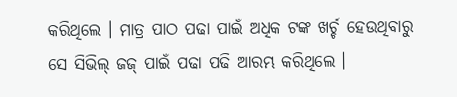କରିଥିଲେ । ମାତ୍ର ପାଠ ପଢା ପାଇଁ ଅଧିକ ଟଙ୍କ ଖର୍ଚ୍ଚ ହେଉଥିବାରୁ ସେ ସିଭିଲ୍ ଜଜ୍ ପାଇଁ ପଢା ପଢି ଆରମ୍ଭ କରିଥିଲେ ।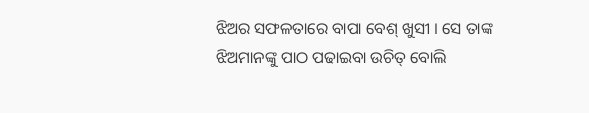ଝିଅର ସଫଳତାରେ ବାପା ବେଶ୍ ଖୁସୀ । ସେ ତାଙ୍କ ଝିଅମାନଙ୍କୁ ପାଠ ପଢାଇବା ଉଚିତ୍ ବୋଲି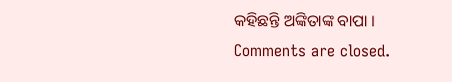କହିଛନ୍ତି ଅଙ୍କିତାଙ୍କ ବାପା ।
Comments are closed.